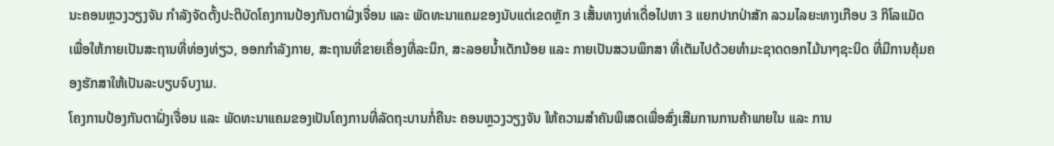ນະຄອນຫຼວງວຽງຈັນ ກຳລັງຈັດຕັ້ງປະຕິບັດໂຄງການປ້ອງກັນຕາຝັ່ງເຈື່ອນ ແລະ ພັດທະນາແຄມຂອງນັບແຕ່ເຂດຫຼັກ 3 ເສັ້ນທາງທ່າເດື່ອໄປຫາ 3 ແຍກປາກປ່າສັກ ລວມໄລຍະທາງເກືອບ 3 ກິໂລແມັດ ເພື່ອໃຫ້ກາຍເປັນສະຖານທີ່ທ່ອງທ່ຽວ, ອອກກຳລັງກາຍ, ສະຖານທີ່ຂາຍເຄື່ອງທີ່ລະນຶກ, ສະລອຍນ້ຳເດັກນ້ອຍ ແລະ ກາຍເປັນສວນພຶກສາ ທີ່ເຕັມໄປດ້ວຍທຳມະຊາດດອກໄມ້ນາໆຊະນິດ ທີ່ມີການຄຸ້ມຄອງຮັກສາໃຫ້ເປັນລະບຽບຈົບງາມ.
ໂຄງການປ້ອງກັນຕາຝັ່ງເຈື່ອນ ແລະ ພັດທະນາແຄມຂອງເປັນໂຄງການທີ່ລັດຖະບານກໍ່ຄືນະ ຄອນຫຼວງວຽງຈັນ ໃຫ້ຄວາມສຳຄັນພິເສດເພື່ອສົ່ງເສີມການການຄ້າພາຍໃນ ແລະ ການ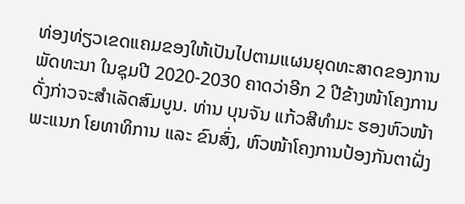ທ່ອງທ່ຽວເຂດແຄມຂອງໃຫ້ເປັນໄປຕາມແຜນຍຸດທະສາດຂອງການພັດທະນາ ໃນຊຸມປີ 2020-2030 ຄາດວ່າອີກ 2 ປີຂ້າງໜ້າໂຄງການດັ່ງກ່າວຈະສຳເລັດສົມບູນ. ທ່ານ ບຸນຈັນ ແກ້ວສີທໍາມະ ຮອງຫົວໜ້າພະແນກ ໂຍທາທິການ ແລະ ຂົນສົ່ງ, ຫົວໜ້າໂຄງການປ້ອງກັນຕາຝັ່ງ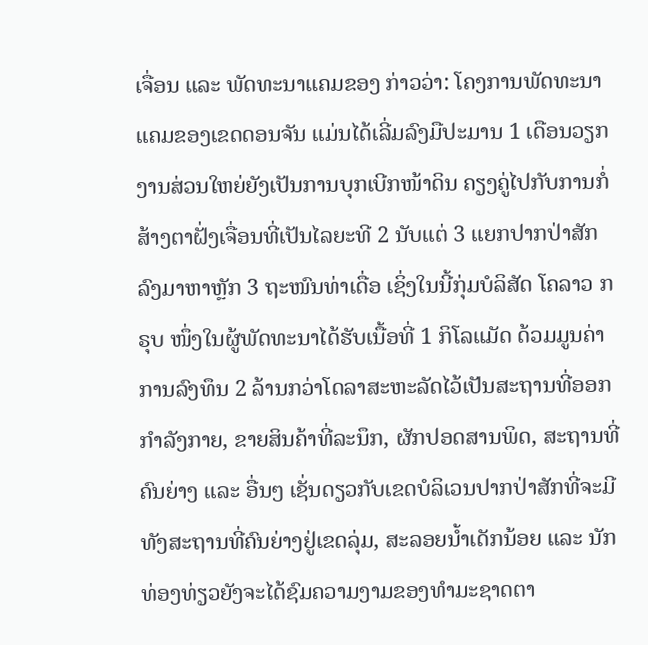ເຈື່ອນ ແລະ ພັດທະນາແຄມຂອງ ກ່າວວ່າ: ໂຄງການພັດທະນາແຄມຂອງເຂດດອນຈັນ ແມ່ນໄດ້ເລີ່ມລົງມືປະມານ 1 ເດືອນວຽກງານສ່ວນໃຫຍ່ຍັງເປັນການບຸກເບີກໜ້າດິນ ຄຽງຄູ່ໄປກັບການກໍ່ສ້າງຕາຝັ່ງເຈື່ອນທີ່ເປັນໄລຍະທີ 2 ນັບແຕ່ 3 ແຍກປາກປ່າສັກລົງມາຫາຫຼັກ 3 ຖະໜົນທ່າເດື່ອ ເຊິ່ງໃນນີ້ກຸ່ມບໍລິສັດ ໂຄລາວ ກຣຸບ ໜຶ່ງໃນຜູ້ພັດທະນາໄດ້ຮັບເນື້ອທີ່ 1 ກິໂລແມັດ ດ້ວມມູນຄ່າການລົງທຶນ 2 ລ້ານກວ່າໂດລາສະຫະລັດໄວ້ເປັນສະຖານທີ່ອອກກໍາລັງກາຍ, ຂາຍສິນຄ້າທີ່ລະນຶກ, ຜັກປອດສານພິດ, ສະຖານທີ່ຄົນຍ່າງ ແລະ ອື່ນໆ ເຊັ່ນດຽວກັບເຂດບໍລິເວນປາກປ່າສັກທີ່ຈະມີທັງສະຖານທີ່ຄົນຍ່າງຢູ່ເຂດລຸ່ມ, ສະລອຍນ້ຳເດັກນ້ອຍ ແລະ ນັກທ່ອງທ່ຽວຍັງຈະໄດ້ຊົມຄວາມງາມຂອງທຳມະຊາດຕາ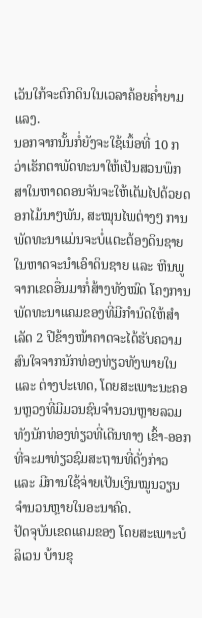ເວັນໃກ້ຈະຕົກດິນໃນເວລາຄ້ອຍຄ່ຳຍາມແລງ.
ນອກຈາກນັ້ນກໍ່ຍັງຈະໃຊ້ເນຶ້ອທີ່ 10 ກວ່າເຮັກຕາພັດທະນາໃຫ້ເປັນສວນພຶກສາໃນຫາດດອນຈັນຈະໃຫ້ເຕັມໄປດ້ວຍດອກໄມ້ນາໆພັນ, ສະໝຸນໄພຕ່າງໆ ການພັດທະນາແມ່ນຈະບໍ່ແຕະຕ້ອງດິນຊາຍໃນຫາດຈະນຳເອົາດິນຊາຍ ແລະ ຫີນພູຈາກເຂດອື່ນມາກໍ່ສ້າງທັງໝົດ ໂຄງການພັດທະນາແຄມຂອງທີ່ມີກຳນົດໃຫ້ສຳເລັດ 2 ປີຂ້າງໜ້າຄາດຈະໄດ້ຮັບຄວາມສົນໃຈຈາກນັກທ່ອງທ່ຽວທັງພາຍໃນ ແລະ ຕ່າງປະເທດ, ໂດຍສະເພາະນະຄອນຫຼວງທີ່ມີມວນຊົນຈຳນວນຫຼາຍລວມທັງນັກທ່ອງທ່ຽວທີ່ເດີນທາງ ເຂົ້າ-ອອກ ທີ່ຈະມາທ່ຽວຊົມສະຖານທີ່ດັ່ງກ່າວ ແລະ ມີການໃຊ້ຈ່າຍເປັນເງິນໝູນວຽນຈຳນວນຫຼາຍໃນອະນາຄົດ.
ປັດຈຸບັນເຂດແຄມຂອງ ໂດຍສະເພາະບໍລິເວນ ບ້ານຂຸ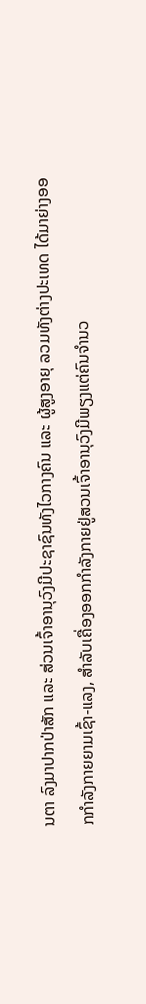ນຕາ ລົງມາປາກປ່າສັກ ແລະ ສ່ວນເຈົ້າອານຸວົງມີປະຊາຊົນທັງໄວກາງຄົນ ແລະ ຜູ້ສູງອາຍຸ ລວມທັງຕ່າງປະເທດ ໄດ້ມາຍ່າງອອກກຳລັງກາຍຍາມເຊົ້າ-ແລງ, ສຳລັບເຄື່ອງອອກກຳລັງກາຍຢູ່ສວນເຈົ້າອານຸວົງມີພຽງແຕ່ຄົນຈຳນວ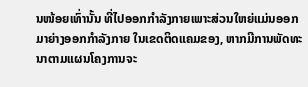ນໜ້ອຍເທົ່ານັ້ນ ທີ່ໄປອອກກຳລັງກາຍເພາະສ່ວນໃຫຍ່ແມ່ນອອກມາຍ່າງອອກກຳລັງກາຍ ໃນເຂດຕິດແຄມຂອງ, ຫາກມີການພັດທະນາຕາມແຜນໂຄງການຈະ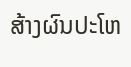ສ້າງຜົນປະໂຫ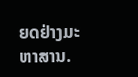ຍດຢ່າງມະຫາສານ.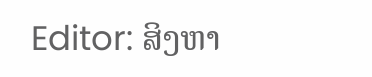Editor: ສິງຫາ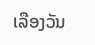ເລືອງວັນ